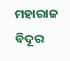ମହାରାଜ ବିଦୂର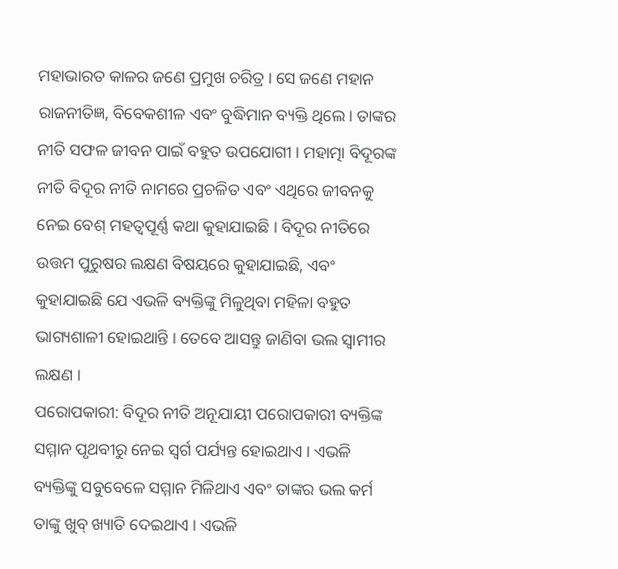ମହାଭାରତ କାଳର ଜଣେ ପ୍ରମୁଖ ଚରିତ୍ର । ସେ ଜଣେ ମହାନ ରାଜନୀତିଜ୍ଞ, ବିବେକଶୀଳ ଏବଂ ବୁଦ୍ଧିମାନ ବ୍ୟକ୍ତି ଥିଲେ । ତାଙ୍କର ନୀତି ସଫଳ ଜୀବନ ପାଇଁ ବହୁତ ଉପଯୋଗୀ । ମହାତ୍ମା ବିଦୂରଙ୍କ ନୀତି ବିଦୂର ନୀତି ନାମରେ ପ୍ରଚଳିତ ଏବଂ ଏଥିରେ ଜୀବନକୁ ନେଇ ବେଶ୍ ମହତ୍ୱପୂର୍ଣ୍ଣ କଥା କୁହାଯାଇଛି । ବିଦୂର ନୀତିରେ ଉତ୍ତମ ପୁରୁଷର ଲକ୍ଷଣ ବିଷୟରେ କୁହାଯାଇଛି, ଏବଂ କୁହାଯାଇଛି ଯେ ଏଭଳି ବ୍ୟକ୍ତିଙ୍କୁ ମିଳୁଥିବା ମହିଳା ବହୁତ ଭାଗ୍ୟଶାଳୀ ହୋଇଥାନ୍ତି । ତେବେ ଆସନ୍ତୁ ଜାଣିବା ଭଲ ସ୍ୱାମୀର ଲକ୍ଷଣ ।
ପରୋପକାରୀ: ବିଦୂର ନୀତି ଅନୂଯାୟୀ ପରୋପକାରୀ ବ୍ୟକ୍ତିଙ୍କ ସମ୍ମାନ ପୃଥବୀରୁ ନେଇ ସ୍ୱର୍ଗ ପର୍ଯ୍ୟନ୍ତ ହୋଇଥାଏ । ଏଭଳି ବ୍ୟକ୍ତିଙ୍କୁ ସବୁବେଳେ ସମ୍ମାନ ମିଳିଥାଏ ଏବଂ ତାଙ୍କର ଭଲ କର୍ମ ତାଙ୍କୁ ଖୁବ୍ ଖ୍ୟାତି ଦେଇଥାଏ । ଏଭଳି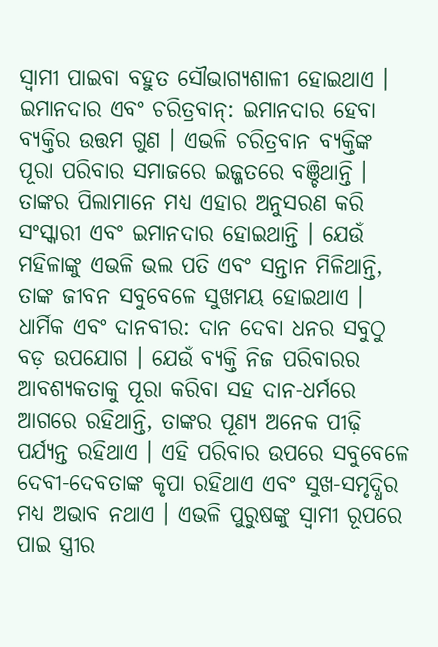ସ୍ୱାମୀ ପାଇବା ବହୁତ ସୌଭାଗ୍ୟଶାଳୀ ହୋଇଥାଏ ।
ଇମାନଦାର ଏବଂ ଚରିତ୍ରବାନ୍: ଇମାନଦାର ହେବା ବ୍ୟକ୍ତିର ଉତ୍ତମ ଗୁଣ । ଏଭଳି ଚରିତ୍ରବାନ ବ୍ୟକ୍ତିଙ୍କ ପୂରା ପରିବାର ସମାଜରେ ଇଜ୍ଜତରେ ବଞ୍ଚିଥାନ୍ତି । ତାଙ୍କର ପିଲାମାନେ ମଧ୍ୟ ଏହାର ଅନୁସରଣ କରି ସଂସ୍କାରୀ ଏବଂ ଇମାନଦାର ହୋଇଥାନ୍ତି । ଯେଉଁ ମହିଳାଙ୍କୁ ଏଭଳି ଭଲ ପତି ଏବଂ ସନ୍ତାନ ମିଳିଥାନ୍ତି, ତାଙ୍କ ଜୀବନ ସବୁବେଳେ ସୁଖମୟ ହୋଇଥାଏ ।
ଧାର୍ମିକ ଏବଂ ଦାନବୀର: ଦାନ ଦେବା ଧନର ସବୁଠୁ ବଡ଼ ଉପଯୋଗ । ଯେଉଁ ବ୍ୟକ୍ତି ନିଜ ପରିବାରର ଆବଶ୍ୟକତାକୁ ପୂରା କରିବା ସହ ଦାନ-ଧର୍ମରେ ଆଗରେ ରହିଥାନ୍ତି, ତାଙ୍କର ପୂଣ୍ୟ ଅନେକ ପୀଢ଼ି ପର୍ଯ୍ୟନ୍ତ ରହିଥାଏ । ଏହି ପରିବାର ଉପରେ ସବୁବେଳେ ଦେବୀ-ଦେବତାଙ୍କ କୃପା ରହିଥାଏ ଏବଂ ସୁଖ-ସମୃଦ୍ଧିର ମଧ୍ୟ ଅଭାବ ନଥାଏ । ଏଭଳି ପୁରୁଷଙ୍କୁ ସ୍ୱାମୀ ରୂପରେ ପାଇ ସ୍ତ୍ରୀର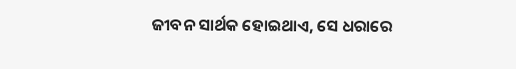ଜୀବନ ସାର୍ଥକ ହୋଇଥାଏ, ସେ ଧରାରେ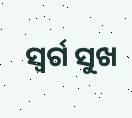ସ୍ୱର୍ଗ ସୁଖ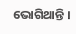ଭୋଗିଥାନ୍ତି ।